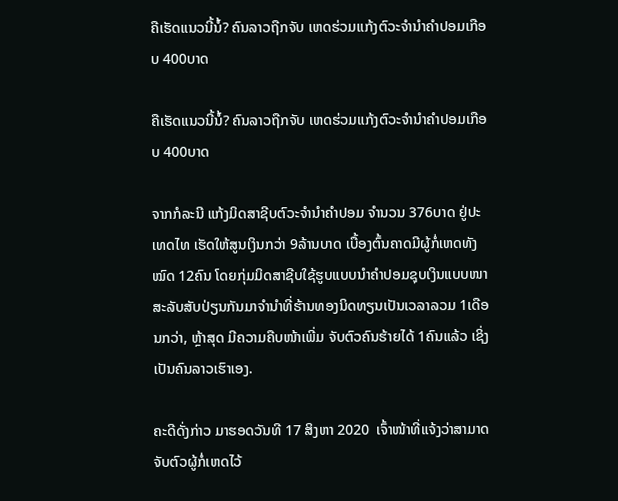ຄືເຮັດແນວນີ້ນໍ້? ຄົນລາວຖືກຈັບ ເຫດຮ່ວມແກ້ງຕົວະຈໍານໍາຄໍາປອມເກືອບ 400ບາດ

ຄືເຮັດແນວນີ້ນໍ້? ຄົນລາວຖືກຈັບ ເຫດຮ່ວມແກ້ງຕົວະຈໍານໍາຄໍາປອມເກືອບ 400ບາດ

ຈາກກໍລະນີ ແກ້ງມິດສາຊີບຕົວະຈໍານໍາຄໍາປອມ ຈໍານວນ 376ບາດ ຢູ່ປະເທດໄທ ເຮັດໃຫ້ສູນເງິນກວ່າ 9ລ້ານບາດ ເບື້ອງຕົ້ນຄາດມີຜູ້ກໍ່ເຫດທັງໝົດ 12ຄົນ ໂດຍກຸ່ມມິດສາຊີບໃຊ້ຮູບແບບນໍາຄໍາປອມຊຸບເງິນແບບໜາສະລັບສັບປ່ຽນກັນມາຈໍານໍາທີ່ຮ້ານທອງນິດທຽນເປັນເວລາລວມ 1ເດືອນກວ່າ, ຫຼ້າສຸດ ມີຄວາມຄືບໜ້າເພີ່ມ ຈັບຕົວຄົນຮ້າຍໄດ້ 1ຄົນແລ້ວ ເຊິ່ງເປັນຄົນລາວເຮົາເອງ.

ຄະດີດັ່ງກ່າວ ມາຮອດວັນທີ 17 ສິງຫາ 2020  ເຈົ້າໜ້າທີ່ແຈ້ງວ່າສາມາດຈັບຕົວຜູ້ກໍ່ເຫດໄວ້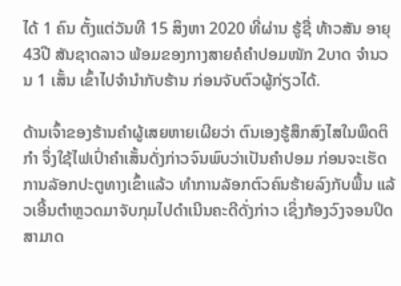ໄດ້ 1 ຄົນ ຕັ້ງແຕ່ວັນທີ 15 ສິງຫາ 2020 ທີ່ຜ່ານ ຮູ້ຊື່ ທ້າວສັນ ອາຍຸ 43ປີ ສັນຊາດລາວ ພ້ອມຂອງກາງສາຍຄໍຄໍາປອມໜັກ 2ບາດ ຈໍານວນ 1 ເສັ້ນ ເຂົ້າໄປຈໍານໍາກັບຮ້ານ ກ່ອນຈັບຕົວຜູ້ກ່ຽວໄດ້.

ດ້ານເຈົ້າຂອງຮ້ານຄໍາຜູ້ເສຍຫາຍເຜີຍວ່າ ຕົນເອງຮູ້ສຶກສົງໄສໃນພຶດຕິກໍາ ຈຶ່ງໃຊ້ໄຟເປົ່າຄໍາເສັ້ນດັ່ງກ່າວຈົນພົບວ່າເປັນຄໍາປອມ ກ່ອນຈະເຮັດການລັອກປະຕູທາງເຂົ້າແລ້ວ ທໍາການລັອກຕົວຄົນຮ້າຍລົງກັບພື້ນ ແລ້ວເອີ້ນຕໍາຫຼວດມາຈັບກຸມໄປດໍາເນີນຄະດີດັ່ງກ່າວ ເຊິ່ງກ້ອງວົງຈອນປິດສາມາດ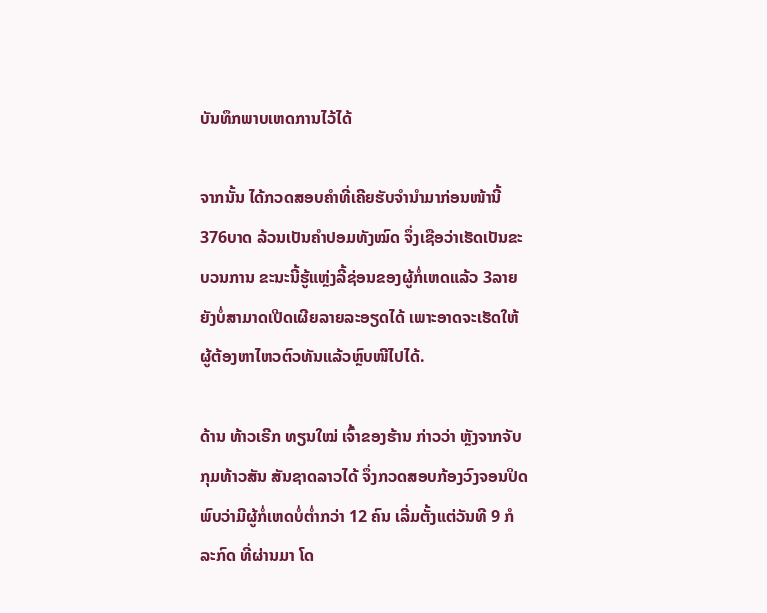ບັນທຶກພາບເຫດການໄວ້ໄດ້

ຈາກນັ້ນ ໄດ້ກວດສອບຄໍາທີ່ເຄີຍຮັບຈໍານໍາມາກ່ອນໜ້ານີ້ 376ບາດ ລ້ວນເປັນຄໍາປອມທັງໝົດ ຈຶ່ງເຊືອວ່າເຮັດເປັນຂະບວນການ ຂະນະນີ້ຮູ້ແຫຼ່ງລີ້ຊ່ອນຂອງຜູ້ກໍ່ເຫດແລ້ວ 3ລາຍ ຍັງບໍ່ສາມາດເປີດເຜີຍລາຍລະອຽດໄດ້ ເພາະອາດຈະເຮັດໃຫ້ຜູ້ຕ້ອງຫາໄຫວຕົວທັນແລ້ວຫຼົບໜີໄປໄດ້.

ດ້ານ ທ້າວເຣີກ ທຽນໃໝ່ ເຈົ້າຂອງຮ້ານ ກ່າວວ່າ ຫຼັງຈາກຈັບກຸມທ້າວສັນ ສັນຊາດລາວໄດ້ ຈຶ່ງກວດສອບກ້ອງວົງຈອນປິດ ພົບວ່າມີຜູ້ກໍ່ເຫດບໍ່ຕໍ່າກວ່າ 12 ຄົນ ເລີ່ມຕັ້ງແຕ່ວັນທີ 9 ກໍລະກົດ ທີ່ຜ່ານມາ ໂດ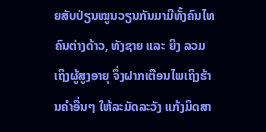ຍສັບປ່ຽນໝູນວຽນກັນມາມີທັ້ງຄົນໄທຄົນຕ່າງດ້າວ, ທັງຊາຍ ແລະ ຍິງ ລວມເຖິງຜູ້ສູງອາຍຸ ຈຶ່ງຝາກເຕືອນໄພເຖິງຮ້ານຄໍາອື່ນໆ ໃຫ້ລະມັດລະວັງ ແກ້ງມິດສາ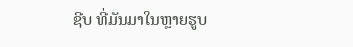ຊີບ ທີ່ມັນມາໃນຫຼາຍຮູບ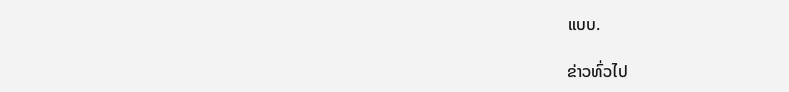ແບບ.

ຂ່າວທົ່ວໄປ